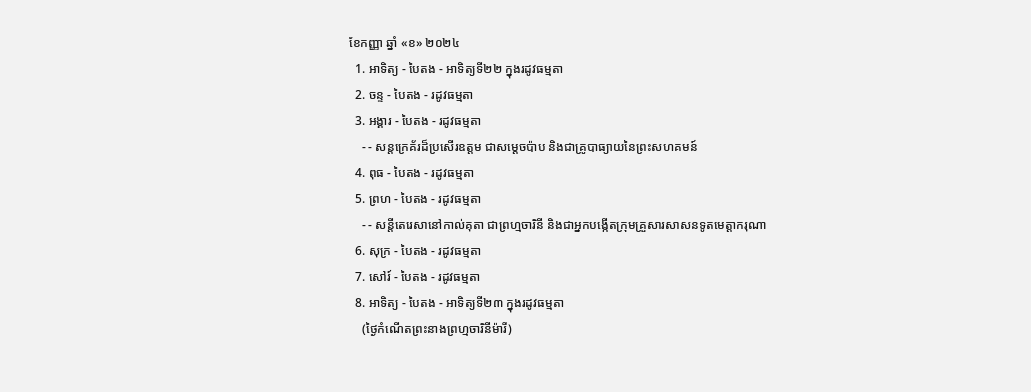ខែកញ្ញា ឆ្នាំ «ខ» ២០២៤
  1. អាទិត្យ - បៃតង - អាទិត្យទី២២ ក្នុងរដូវធម្មតា
  2. ចន្ទ - បៃតង - រដូវធម្មតា
  3. អង្គារ - បៃតង - រដូវធម្មតា
    - - សន្តក្រេគ័រដ៏ប្រសើរឧត្តម ជាសម្ដេចប៉ាប និងជាគ្រូបាធ្យាយនៃព្រះសហគមន៍
  4. ពុធ - បៃតង - រដូវធម្មតា
  5. ព្រហ - បៃតង - រដូវធម្មតា
    - - សន្តីតេរេសានៅកាល់គុតា ជាព្រហ្មចារិនី និងជាអ្នកបង្កើតក្រុមគ្រួសារសាសនទូតមេត្ដាករុណា
  6. សុក្រ - បៃតង - រដូវធម្មតា
  7. សៅរ៍ - បៃតង - រដូវធម្មតា
  8. អាទិត្យ - បៃតង - អាទិត្យទី២៣ ក្នុងរដូវធម្មតា
    (ថ្ងៃកំណើតព្រះនាងព្រហ្មចារិនីម៉ារី)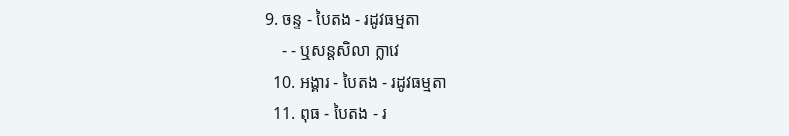9. ចន្ទ - បៃតង - រដូវធម្មតា
    - - ឬសន្តសិលា ក្លាវេ
  10. អង្គារ - បៃតង - រដូវធម្មតា
  11. ពុធ - បៃតង - រ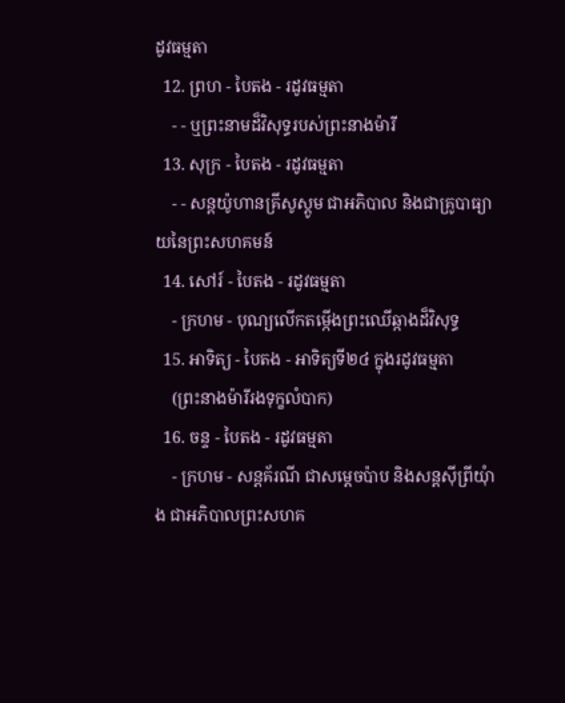ដូវធម្មតា
  12. ព្រហ - បៃតង - រដូវធម្មតា
    - - ឬព្រះនាមដ៏វិសុទ្ធរបស់ព្រះនាងម៉ារី
  13. សុក្រ - បៃតង - រដូវធម្មតា
    - - សន្តយ៉ូហានគ្រីសូស្តូម ជាអភិបាល និងជាគ្រូបាធ្យាយនៃព្រះសហគមន៍
  14. សៅរ៍ - បៃតង - រដូវធម្មតា
    - ក្រហម - បុណ្យលើកតម្កើងព្រះឈើឆ្កាងដ៏វិសុទ្ធ
  15. អាទិត្យ - បៃតង - អាទិត្យទី២៤ ក្នុងរដូវធម្មតា
    (ព្រះនាងម៉ារីរងទុក្ខលំបាក)
  16. ចន្ទ - បៃតង - រដូវធម្មតា
    - ក្រហម - សន្តគ័រណី ជាសម្ដេចប៉ាប និងសន្តស៊ីព្រីយុំាង ជាអភិបាលព្រះសហគ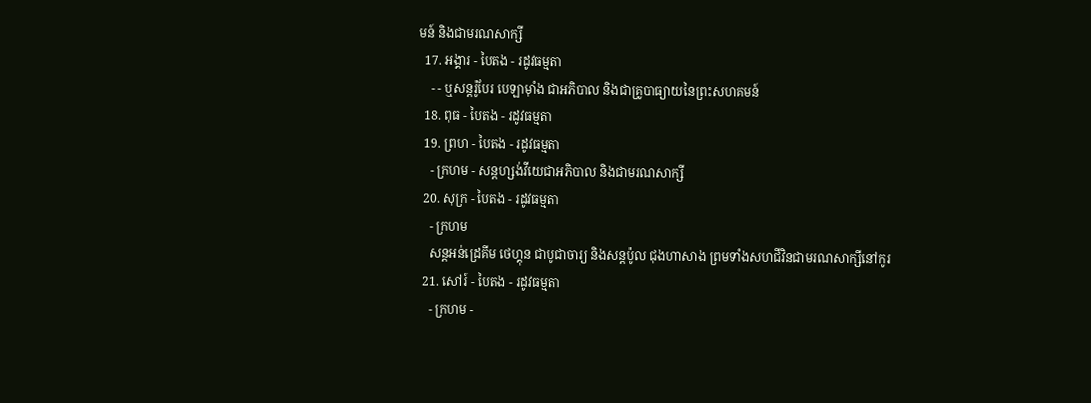មន៍ និងជាមរណសាក្សី
  17. អង្គារ - បៃតង - រដូវធម្មតា
    - - ឬសន្តរ៉ូបែរ បេឡាម៉ាំង ជាអភិបាល និងជាគ្រូបាធ្យាយនៃព្រះសហគមន៍
  18. ពុធ - បៃតង - រដូវធម្មតា
  19. ព្រហ - បៃតង - រដូវធម្មតា
    - ក្រហម - សន្តហ្សង់វីយេជាអភិបាល និងជាមរណសាក្សី
  20. សុក្រ - បៃតង - រដូវធម្មតា
    - ក្រហម
    សន្តអន់ដ្រេគីម ថេហ្គុន ជាបូជាចារ្យ និងសន្តប៉ូល ជុងហាសាង ព្រមទាំងសហជីវិនជាមរណសាក្សីនៅកូរ
  21. សៅរ៍ - បៃតង - រដូវធម្មតា
    - ក្រហម -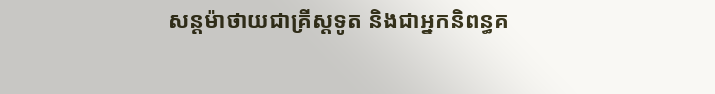សន្តម៉ាថាយជាគ្រីស្តទូត និងជាអ្នកនិពន្ធគ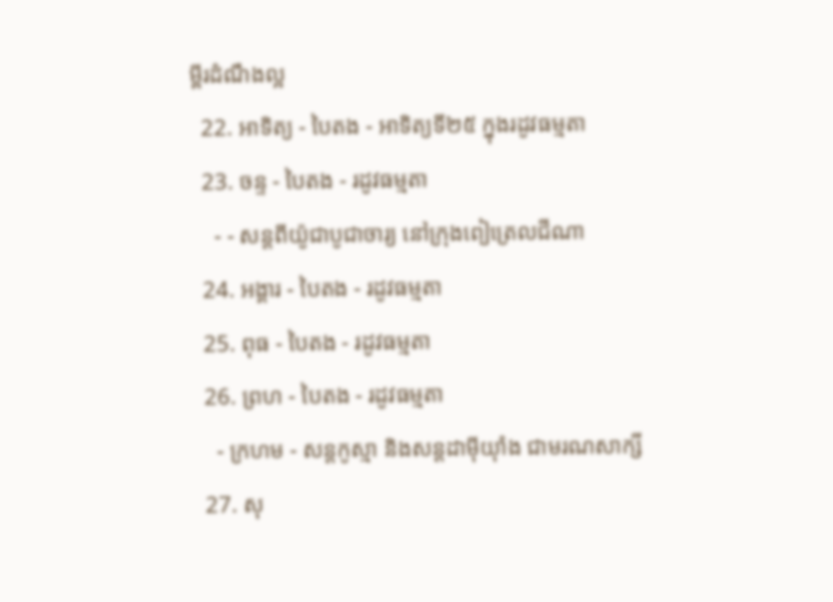ម្ពីរដំណឹងល្អ
  22. អាទិត្យ - បៃតង - អាទិត្យទី២៥ ក្នុងរដូវធម្មតា
  23. ចន្ទ - បៃតង - រដូវធម្មតា
    - - សន្តពីយ៉ូជាបូជាចារ្យ នៅក្រុងពៀត្រេលជីណា
  24. អង្គារ - បៃតង - រដូវធម្មតា
  25. ពុធ - បៃតង - រដូវធម្មតា
  26. ព្រហ - បៃតង - រដូវធម្មតា
    - ក្រហម - សន្តកូស្មា និងសន្តដាម៉ីយុាំង ជាមរណសាក្សី
  27. សុ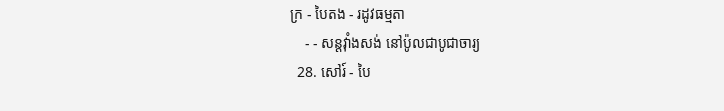ក្រ - បៃតង - រដូវធម្មតា
    - - សន្តវុាំងសង់ នៅប៉ូលជាបូជាចារ្យ
  28. សៅរ៍ - បៃ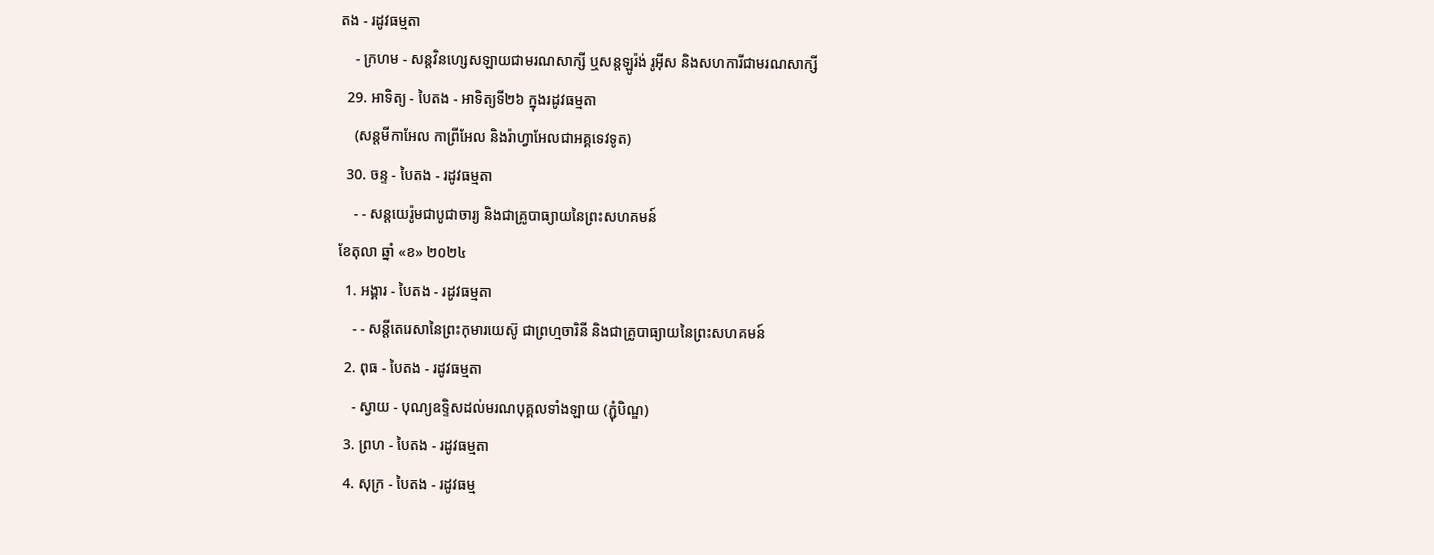តង - រដូវធម្មតា
    - ក្រហម - សន្តវិនហ្សេសឡាយជាមរណសាក្សី ឬសន្តឡូរ៉ង់ រូអ៊ីស និងសហការីជាមរណសាក្សី
  29. អាទិត្យ - បៃតង - អាទិត្យទី២៦ ក្នុងរដូវធម្មតា
    (សន្តមីកាអែល កាព្រីអែល និងរ៉ាហ្វាអែលជាអគ្គទេវទូត)
  30. ចន្ទ - បៃតង - រដូវធម្មតា
    - - សន្ដយេរ៉ូមជាបូជាចារ្យ និងជាគ្រូបាធ្យាយនៃព្រះសហគមន៍
ខែតុលា ឆ្នាំ «ខ» ២០២៤
  1. អង្គារ - បៃតង - រដូវធម្មតា
    - - សន្តីតេរេសានៃព្រះកុមារយេស៊ូ ជាព្រហ្មចារិនី និងជាគ្រូបាធ្យាយនៃព្រះសហគមន៍
  2. ពុធ - បៃតង - រដូវធម្មតា
    - ស្វាយ - បុណ្យឧទ្ទិសដល់មរណបុគ្គលទាំងឡាយ (ភ្ជុំបិណ្ឌ)
  3. ព្រហ - បៃតង - រដូវធម្មតា
  4. សុក្រ - បៃតង - រដូវធម្ម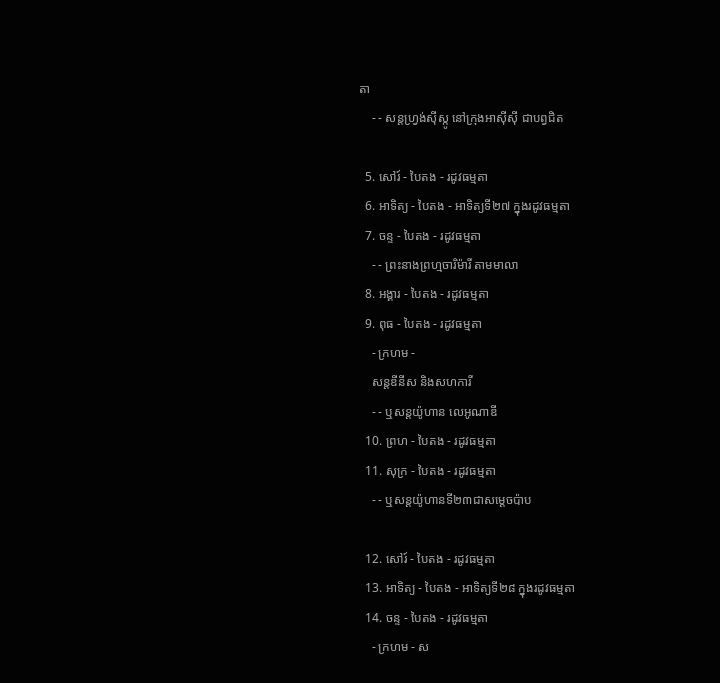តា
    - - សន្តហ្វ្រង់ស៊ីស្កូ នៅក្រុងអាស៊ីស៊ី ជាបព្វជិត

  5. សៅរ៍ - បៃតង - រដូវធម្មតា
  6. អាទិត្យ - បៃតង - អាទិត្យទី២៧ ក្នុងរដូវធម្មតា
  7. ចន្ទ - បៃតង - រដូវធម្មតា
    - - ព្រះនាងព្រហ្មចារិម៉ារី តាមមាលា
  8. អង្គារ - បៃតង - រដូវធម្មតា
  9. ពុធ - បៃតង - រដូវធម្មតា
    - ក្រហម -
    សន្តឌីនីស និងសហការី
    - - ឬសន្តយ៉ូហាន លេអូណាឌី
  10. ព្រហ - បៃតង - រដូវធម្មតា
  11. សុក្រ - បៃតង - រដូវធម្មតា
    - - ឬសន្តយ៉ូហានទី២៣ជាសម្តេចប៉ាប

  12. សៅរ៍ - បៃតង - រដូវធម្មតា
  13. អាទិត្យ - បៃតង - អាទិត្យទី២៨ ក្នុងរដូវធម្មតា
  14. ចន្ទ - បៃតង - រដូវធម្មតា
    - ក្រហម - ស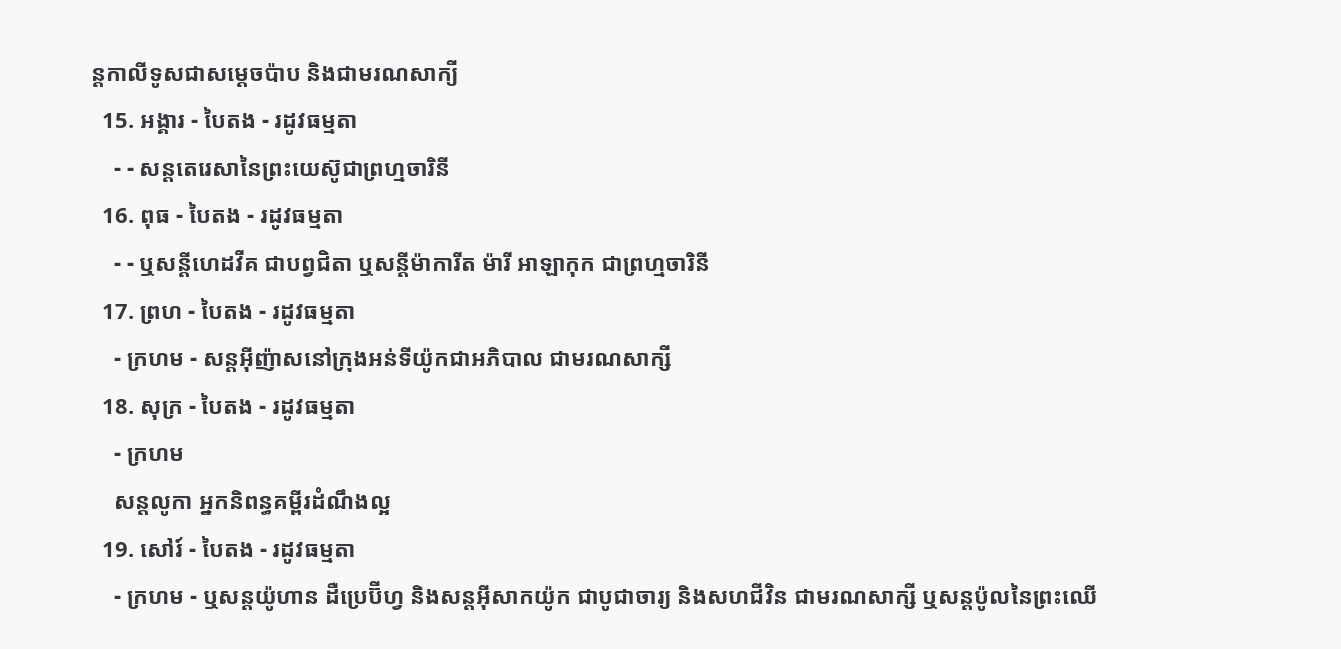ន្ដកាលីទូសជាសម្ដេចប៉ាប និងជាមរណសាក្យី
  15. អង្គារ - បៃតង - រដូវធម្មតា
    - - សន្តតេរេសានៃព្រះយេស៊ូជាព្រហ្មចារិនី
  16. ពុធ - បៃតង - រដូវធម្មតា
    - - ឬសន្ដីហេដវីគ ជាបព្វជិតា ឬសន្ដីម៉ាការីត ម៉ារី អាឡាកុក ជាព្រហ្មចារិនី
  17. ព្រហ - បៃតង - រដូវធម្មតា
    - ក្រហម - សន្តអ៊ីញ៉ាសនៅក្រុងអន់ទីយ៉ូកជាអភិបាល ជាមរណសាក្សី
  18. សុក្រ - បៃតង - រដូវធម្មតា
    - ក្រហម
    សន្តលូកា អ្នកនិពន្ធគម្ពីរដំណឹងល្អ
  19. សៅរ៍ - បៃតង - រដូវធម្មតា
    - ក្រហម - ឬសន្ដយ៉ូហាន ដឺប្រេប៊ីហ្វ និងសន្ដអ៊ីសាកយ៉ូក ជាបូជាចារ្យ និងសហជីវិន ជាមរណសាក្សី ឬសន្ដប៉ូលនៃព្រះឈើ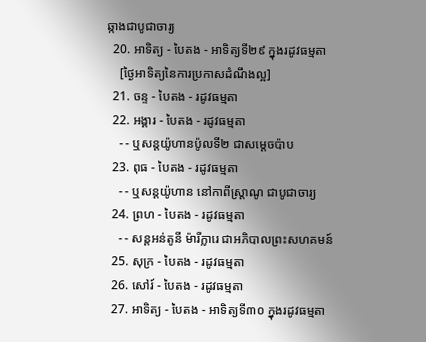ឆ្កាងជាបូជាចារ្យ
  20. អាទិត្យ - បៃតង - អាទិត្យទី២៩ ក្នុងរដូវធម្មតា
    [ថ្ងៃអាទិត្យនៃការប្រកាសដំណឹងល្អ]
  21. ចន្ទ - បៃតង - រដូវធម្មតា
  22. អង្គារ - បៃតង - រដូវធម្មតា
    - - ឬសន្តយ៉ូហានប៉ូលទី២ ជាសម្ដេចប៉ាប
  23. ពុធ - បៃតង - រដូវធម្មតា
    - - ឬសន្ដយ៉ូហាន នៅកាពីស្រ្ដាណូ ជាបូជាចារ្យ
  24. ព្រហ - បៃតង - រដូវធម្មតា
    - - សន្តអន់តូនី ម៉ារីក្លារេ ជាអភិបាលព្រះសហគមន៍
  25. សុក្រ - បៃតង - រដូវធម្មតា
  26. សៅរ៍ - បៃតង - រដូវធម្មតា
  27. អាទិត្យ - បៃតង - អាទិត្យទី៣០ ក្នុងរដូវធម្មតា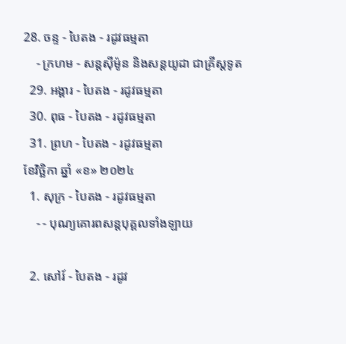28. ចន្ទ - បៃតង - រដូវធម្មតា
    - ក្រហម - សន្ដស៊ីម៉ូន និងសន្ដយូដា ជាគ្រីស្ដទូត
  29. អង្គារ - បៃតង - រដូវធម្មតា
  30. ពុធ - បៃតង - រដូវធម្មតា
  31. ព្រហ - បៃតង - រដូវធម្មតា
ខែវិច្ឆិកា ឆ្នាំ «ខ» ២០២៤
  1. សុក្រ - បៃតង - រដូវធម្មតា
    - - បុណ្យគោរពសន្ដបុគ្គលទាំងឡាយ

  2. សៅរ៍ - បៃតង - រដូវ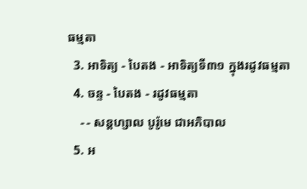ធម្មតា
  3. អាទិត្យ - បៃតង - អាទិត្យទី៣១ ក្នុងរដូវធម្មតា
  4. ចន្ទ - បៃតង - រដូវធម្មតា
    - - សន្ដហ្សាល បូរ៉ូមេ ជាអភិបាល
  5. អ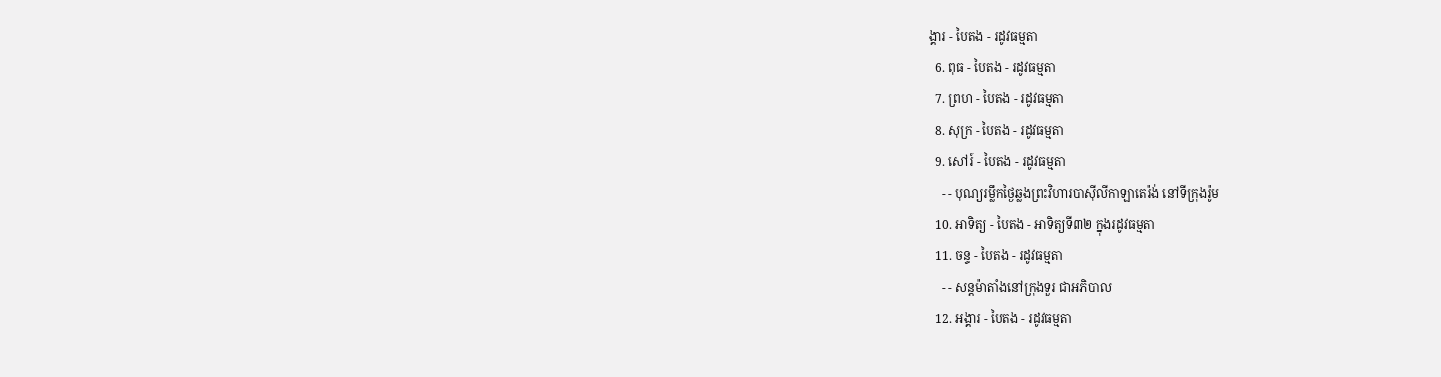ង្គារ - បៃតង - រដូវធម្មតា
  6. ពុធ - បៃតង - រដូវធម្មតា
  7. ព្រហ - បៃតង - រដូវធម្មតា
  8. សុក្រ - បៃតង - រដូវធម្មតា
  9. សៅរ៍ - បៃតង - រដូវធម្មតា
    - - បុណ្យរម្លឹកថ្ងៃឆ្លងព្រះវិហារបាស៊ីលីកាឡាតេរ៉ង់ នៅទីក្រុងរ៉ូម
  10. អាទិត្យ - បៃតង - អាទិត្យទី៣២ ក្នុងរដូវធម្មតា
  11. ចន្ទ - បៃតង - រដូវធម្មតា
    - - សន្ដម៉ាតាំងនៅក្រុងទួរ ជាអភិបាល
  12. អង្គារ - បៃតង - រដូវធម្មតា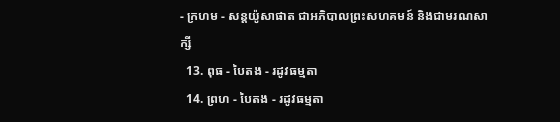- ក្រហម - សន្ដយ៉ូសាផាត ជាអភិបាលព្រះសហគមន៍ និងជាមរណសាក្សី
  13. ពុធ - បៃតង - រដូវធម្មតា
  14. ព្រហ - បៃតង - រដូវធម្មតា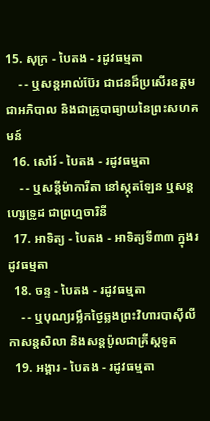15. សុក្រ - បៃតង - រដូវធម្មតា
    - - ឬសន្ដអាល់ប៊ែរ ជាជនដ៏ប្រសើរឧត្ដមជាអភិបាល និងជាគ្រូបាធ្យាយនៃព្រះសហគមន៍
  16. សៅរ៍ - បៃតង - រដូវធម្មតា
    - - ឬសន្ដីម៉ាការីតា នៅស្កុតឡែន ឬសន្ដហ្សេទ្រូដ ជាព្រហ្មចារិនី
  17. អាទិត្យ - បៃតង - អាទិត្យទី៣៣ ក្នុងរដូវធម្មតា
  18. ចន្ទ - បៃតង - រដូវធម្មតា
    - - ឬបុណ្យរម្លឹកថ្ងៃឆ្លងព្រះវិហារបាស៊ីលីកាសន្ដសិលា និងសន្ដប៉ូលជាគ្រីស្ដទូត
  19. អង្គារ - បៃតង - រដូវធម្មតា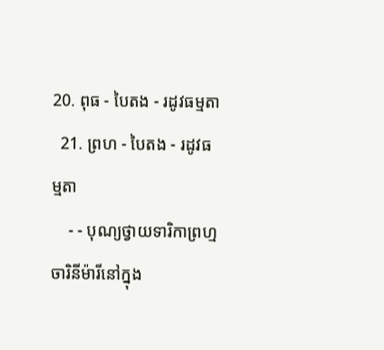20. ពុធ - បៃតង - រដូវធម្មតា
  21. ព្រហ - បៃតង - រដូវធម្មតា
    - - បុណ្យថ្វាយទារិកាព្រហ្មចារិនីម៉ារីនៅក្នុង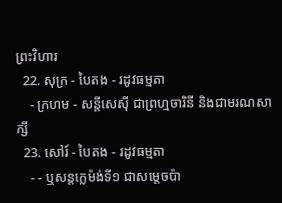ព្រះវិហារ
  22. សុក្រ - បៃតង - រដូវធម្មតា
    - ក្រហម - សន្ដីសេស៊ី ជាព្រហ្មចារិនី និងជាមរណសាក្សី
  23. សៅរ៍ - បៃតង - រដូវធម្មតា
    - - ឬសន្ដក្លេម៉ង់ទី១ ជាសម្ដេចប៉ា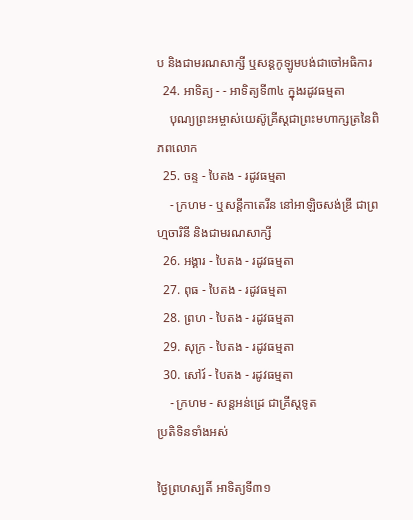ប និងជាមរណសាក្សី ឬសន្ដកូឡូមបង់ជាចៅអធិការ
  24. អាទិត្យ - - អាទិត្យទី៣៤ ក្នុងរដូវធម្មតា
    បុណ្យព្រះអម្ចាស់យេស៊ូគ្រីស្ដជាព្រះមហាក្សត្រនៃពិភពលោក
  25. ចន្ទ - បៃតង - រដូវធម្មតា
    - ក្រហម - ឬសន្ដីកាតេរីន នៅអាឡិចសង់ឌ្រី ជាព្រហ្មចារិនី និងជាមរណសាក្សី
  26. អង្គារ - បៃតង - រដូវធម្មតា
  27. ពុធ - បៃតង - រដូវធម្មតា
  28. ព្រហ - បៃតង - រដូវធម្មតា
  29. សុក្រ - បៃតង - រដូវធម្មតា
  30. សៅរ៍ - បៃតង - រដូវធម្មតា
    - ក្រហម - សន្ដអន់ដ្រេ ជាគ្រីស្ដទូត
ប្រតិទិនទាំងអស់

ថ្ងៃព្រហស្បតិ៍ អាទិត្យទី៣១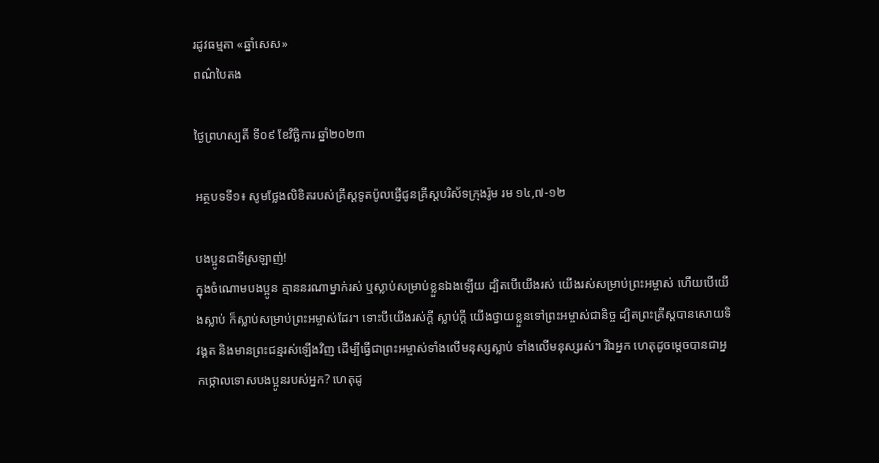រដូវធម្មតា «ឆ្នាំសេស»
ពណ៌បៃតង

ថ្ងៃព្រហស្បតិ៍ ទី០៩ ខែវិច្ឆិការ ឆ្នាំ២០២៣

អត្ថបទទី១៖ សូមថ្លែងលិខិតរបស់គ្រីស្ដទូតប៉ូលផ្ញើជូនគ្រីស្តបរិស័ទក្រុងរ៉ូម រម ១៤,៧-១២

បងប្អូនជាទីស្រឡាញ់!
ក្នុងចំណោមបង‌ប្អូន គ្មាននរណាម្នាក់រស់ ឬស្លាប់សម្រាប់ខ្លួនឯងឡើយ ដ្បិតបើយើងរស់ យើងរស់សម្រាប់ព្រះ‌អម្ចាស់ ហើយបើយើងស្លាប់ ក៏ស្លាប់សម្រាប់ព្រះ‌អម្ចាស់ដែរ។ ទោះបីយើងរស់ក្តី ស្លាប់ក្តី យើងថ្វាយខ្លួនទៅព្រះ‌អម្ចាស់ជា‌និច្ច ដ្បិតព្រះ‌គ្រីស្ដបានសោយទិវង្គត និងមានព្រះ‌ជន្មរស់ឡើងវិញ ដើម្បីធ្វើជាព្រះ‌អម្ចាស់ទាំងលើមនុស្សស្លាប់ ទាំងលើមនុស្សរស់។ រីឯអ្នក ហេតុដូចម្ដេចបានជាអ្នកថ្កោលទោសបង‌ប្អូនរបស់អ្នក? ហេតុដូ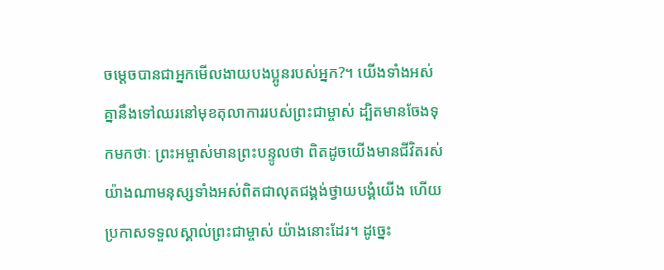ចម្ដេចបានជាអ្នកមើល‌ងាយបង‌ប្អូនរបស់អ្នក?។ យើងទាំងអស់គ្នានឹងទៅឈរនៅមុខតុលាការរបស់ព្រះ‌ជាម្ចាស់ ដ្បិតមានចែងទុកមកថាៈ ព្រះ‌អម្ចាស់មានព្រះ‌បន្ទូលថា ពិតដូចយើងមានជីវិតរស់យ៉ាងណាមនុស្សទាំងអស់ពិតជាលុតជង្គង់ថ្វាយ‌បង្គំយើង ហើយប្រកាសទទួលស្គាល់ព្រះ‌ជាម្ចាស់ យ៉ាងនោះដែរ។ ដូច្នេះ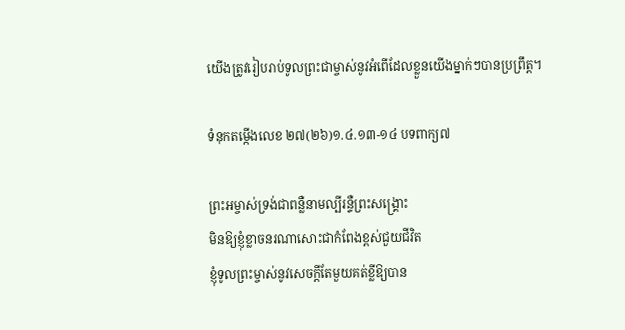យើងត្រូវរៀបរាប់ទូលព្រះ‌ជាម្ចាស់នូវអំពើដែលខ្លួនយើងម្នាក់ៗបានប្រព្រឹត្ត។

ទំនុកតម្កើងលេខ ២៧(២៦)១.៤.១៣-១៤ បទពាក្យ៧

ព្រះអម្ចាស់ទ្រង់ជាពន្លឺនាមល្បីរន្ទឺព្រះសង្គ្រោះ
មិនឱ្យខ្ញុំខ្លាចនរណាសោះជាកំពែងខ្ពស់ជួយជីវិត
ខ្ញុំទូលព្រះម្ចាស់នូវសេចក្ដីតែមួយគត់ខ្លីឱ្យបាន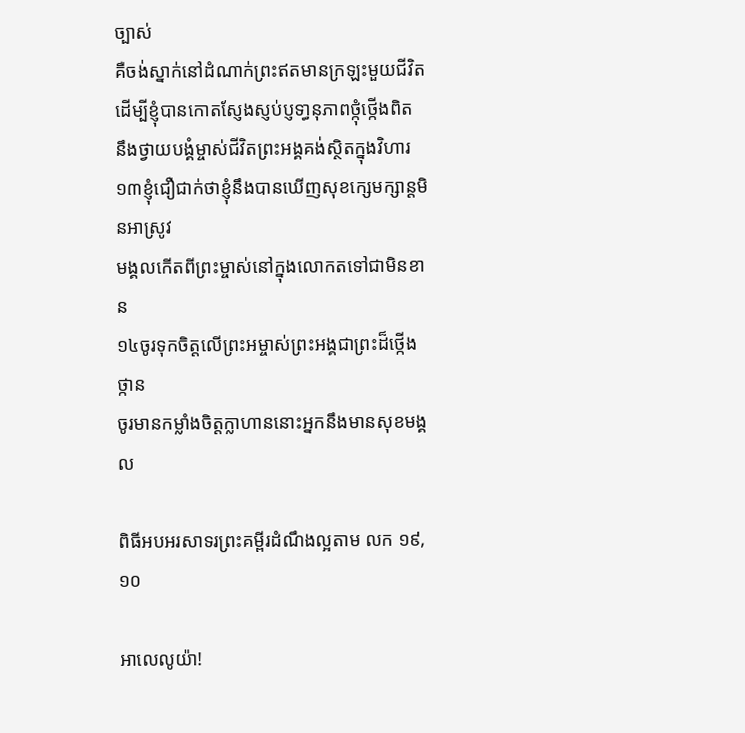ច្បាស់
គឺចង់ស្នាក់នៅដំណាក់ព្រះឥតមានក្រឡះមួយជីវិត
ដើម្បីខ្ញុំបានកោតស្ញែងស្ញប់ប្ញទា្ធនុភាពថ្កុំថ្កើងពិត
នឹងថ្វាយបង្គំម្ចាស់ជីវិតព្រះអង្គគង់ស្ថិតក្នុងវិហារ
១៣ខ្ញុំជឿជាក់ថាខ្ញុំនឹងបានឃើញសុខក្សេមក្សាន្ដមិនអាស្រូវ
មង្គលកើតពីព្រះម្ចាស់នៅក្នុងលោកតទៅជាមិនខាន
១៤ចូរទុកចិត្តលើព្រះអម្ចាស់ព្រះអង្គជាព្រះដ៏ថ្កើងថ្កាន
ចូរមានកម្លាំងចិត្តក្លាហាននោះអ្នកនឹងមានសុខមង្គល

ពិធីអបអរសាទរព្រះគម្ពីរដំណឹងល្អតាម លក ១៩,១០

អាលេលូយ៉ា!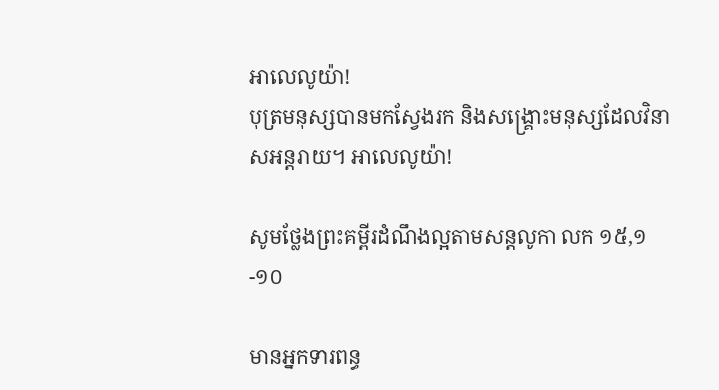អាលេលូយ៉ា!
បុត្រមនុស្សបានមកស្វែងរក និងសង្គ្រោះមនុស្សដែលវិនាសអន្ដរាយ។ អាលេលូយ៉ា!

សូមថ្លែងព្រះគម្ពីរដំណឹងល្អតាមសន្តលូកា លក ១៥,១-១០

មានអ្នកទារពន្ធ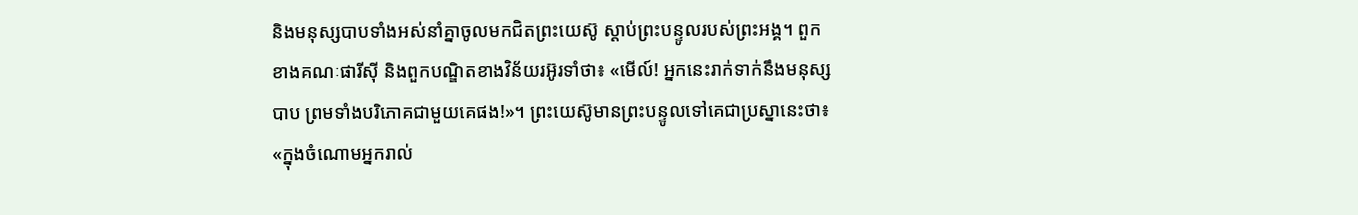និងមនុស្សបាបទាំងអស់នាំគ្នាចូលមកជិតព្រះ‌យេស៊ូ ស្ដាប់ព្រះ‌បន្ទូលរបស់ព្រះ‌អង្គ។ ពួកខាងគណៈ‌ផារីស៊ី និងពួកបណ្ឌិតខាងវិន័យរអ៊ូ‌រទាំថា៖ «មើល៍! អ្នកនេះរាក់‌ទាក់នឹងមនុស្សបាប ព្រមទាំងបរិភោគជាមួយគេផង!»។ ព្រះ‌យេស៊ូមានព្រះ‌បន្ទូលទៅគេជាប្រស្នានេះថា៖ «ក្នុងចំណោមអ្នករាល់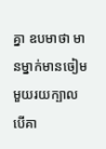គ្នា ឧបមាថា មានម្នាក់មានចៀមមួយ‌រយក្បាល បើគា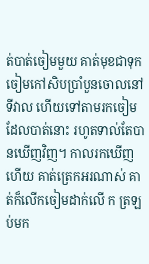ត់បាត់ចៀមមួយ គាត់មុខជាទុកចៀមកៅ‌សិបប្រាំបួនចោលនៅទីវាល ហើយទៅតាមរកចៀមដែលបាត់នោះ រហូតទាល់តែបានឃើញវិញ។ កាលរកឃើញហើយ គាត់ត្រេកអរណាស់ គាត់ក៏លើកចៀមដាក់លើ ក ត្រឡប់មក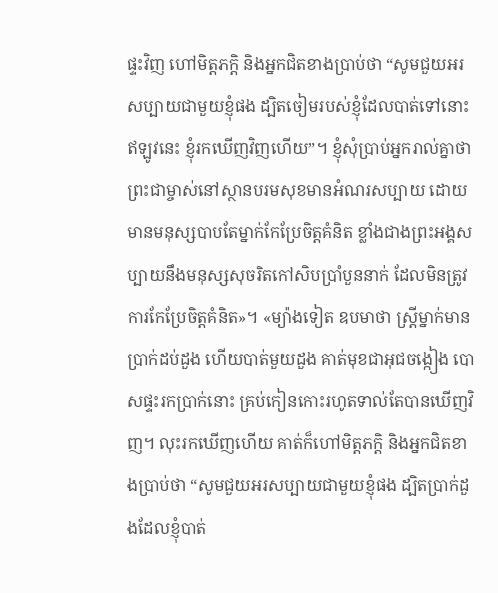ផ្ទះវិញ ហៅមិត្ត‌ភក្ដិ និងអ្នកជិតខាងប្រាប់ថា “សូមជួយអរសប្បាយជាមួយខ្ញុំផង ដ្បិតចៀមរបស់ខ្ញុំដែលបាត់ទៅនោះ ឥឡូវនេះ ខ្ញុំរកឃើញវិញហើយ”។ ខ្ញុំសុំប្រាប់អ្នករាល់គ្នាថា ព្រះ‌ជាម្ចាស់នៅស្ថានបរម‌សុខមានអំណរសប្បាយ ដោយមានមនុស្សបាបតែម្នាក់កែ‌ប្រែចិត្តគំនិត ខ្លាំងជាងព្រះ‌អង្គសប្បាយនឹងមនុស្សសុចរិតកៅ‌សិបប្រាំបួននាក់ ដែលមិនត្រូវការកែ‌ប្រែចិត្តគំនិត»។ «ម្យ៉ាងទៀត ឧបមាថា ស្ត្រីម្នាក់មានប្រាក់ដប់ដួង ហើយបាត់មួយដួង គាត់មុខជាអុជចង្កៀង បោសផ្ទះរកប្រាក់នោះ គ្រប់កៀនកោះរហូតទាល់តែបានឃើញវិញ។ លុះរកឃើញហើយ គាត់ក៏ហៅមិត្ត‌ភក្ដិ និងអ្នកជិតខាងប្រាប់ថា “សូមជួយអរសប្បាយជាមួយខ្ញុំផង ដ្បិតប្រាក់ដួងដែលខ្ញុំបាត់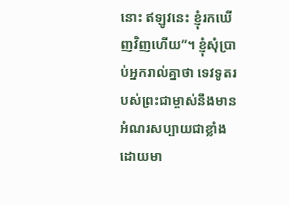នោះ ឥឡូវនេះ ខ្ញុំរកឃើញវិញហើយ”។ ខ្ញុំសុំប្រាប់អ្នករាល់គ្នាថា ទេវទូតរបស់ព្រះ‌ជាម្ចាស់នឹងមានអំណរសប្បាយជាខ្លាំង ដោយមា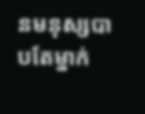នមនុស្សបាបតែម្នាក់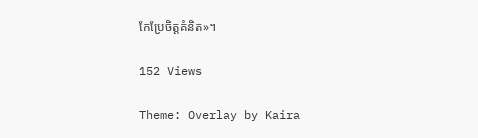កែ‌ប្រែចិត្តគំនិត»។

152 Views

Theme: Overlay by Kaira